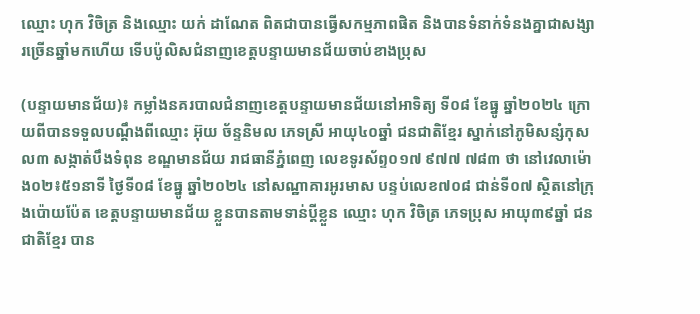ឈ្មោះ ហុក វិចិត្រ និងឈ្មោះ យក់ ដាណែត ពិតជាបានធ្វើសកម្មភាពផិត និងបានទំនាក់ទំនងគ្នាជាសង្សារច្រើនឆ្នាំមកហើយ ទើបប៉ូលិសជំនាញខេត្តបន្ទាយមានជ័យចាប់ខាងប្រុស

(បន្ទាយមានជ័យ)៖ កម្លាំងនគរបាលជំនាញខេត្តបន្ទាយមានជ័យនៅអាទិត្យ ទី០៨ ខែធ្នូ ឆ្នាំ២០២៤ ក្រោយពីបានទទួលបណ្តឹងពីឈ្មោះ អ៊ុយ ច័ន្ទនិមល ភេទស្រី អាយុ៤០ឆ្នាំ ជនជាតិខ្មែរ ស្នាក់នៅភូមិសន្សំកុសល៣ សង្កាត់បឹងទំពុន ខណ្ឌមានជ័យ រាជធានីភ្នំពេញ លេខទូរស័ព្ទ០១៧ ៩៧៧ ៧៨៣ ថា នៅវេលាម៉ោង០២៖៥១នាទី ថ្ងៃទី០៨ ខែធ្នូ ឆ្នាំ២០២៤ នៅសណ្ឋាគារអូរមាស បន្ទប់លេខ៧០៨ ជាន់ទី០៧ ស្ថិតនៅក្រុងប៉ោយប៉ែត ខេត្តបន្ទាយមានជ័យ ខ្លួនបានតាមទាន់ប្តីខ្លួន ឈ្មោះ ហុក វិចិត្រ ភេទប្រុស អាយុ៣៩ឆ្នាំ ជនជាតិខ្មែរ បាន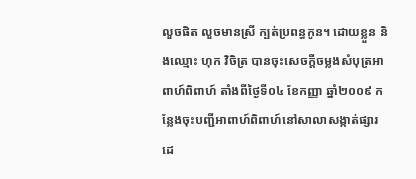លួចផិត លួចមានស្រី ក្បត់ប្រពន្ធកូន។ ដោយខ្លួន និងឈ្មោះ ហុក វិចិត្រ បានចុះសេចក្តីចម្លងសំបុត្រអាពាហ៍ពិពាហ៍ តាំងពីថ្ងៃទី០៤ ខែកញ្ញា ឆ្នាំ២០០៩ កន្លែងចុះបញ្ជីអាពាហ៍ពិពាហ៍នៅសាលាសង្កាត់ផ្សារដេ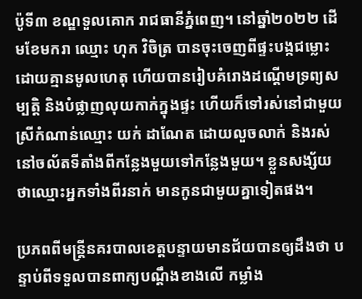ប៉ូទី៣ ខណ្ឌទួលគោក រាជធានីភ្នំពេញ។ នៅឆ្នាំ២០២២ ដើមខែមករា ឈ្មោះ ហុក វិចិត្រ បានចុះចេញពីផ្ទះបង្កជម្លោះ ដោយគ្មានមូលហេតុ ហើយបានរៀបគំរោងដណ្តើមទ្រព្យសម្បត្តិ និងបំផ្លាញលុយកាក់ក្នុងផ្ទះ ហើយក៏ទៅរស់នៅជាមួយស្រីកំណាន់ឈ្មោះ យក់ ដាណែត ដោយលួចលាក់ និងរស់នៅចល័តទីតាំងពីកន្លែងមួយទៅកន្លែងមួយ។ ខ្លួនសង្ស័យ ថាឈ្មោះអ្នកទាំងពីរនាក់ មានកូនជាមួយគ្នាទៀតផង។

ប្រភពពីមន្ត្រីនគរបាលខេត្តបន្ទាយមានជ័យបានឲ្យដឹងថា បន្ទាប់ពីទទួលបានពាក្យបណ្ដឹងខាងលើ កម្លាំង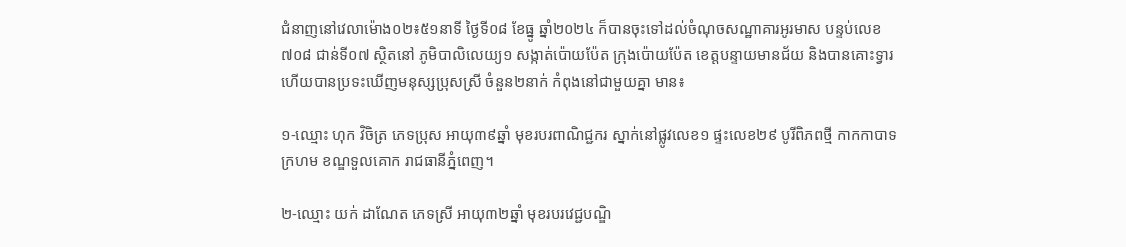ជំនាញនៅវេលាម៉ោង០២៖៥១នាទី ថ្ងៃទី០៨ ខែធ្នូ ឆ្នាំ២០២៤ ក៏បានចុះទៅដល់ចំណុចសណ្ឋាគារអូរមាស បន្ទប់លេខ៧០៨ ជាន់ទី០៧ ស្ថិតនៅ ភូមិបាលិលេយ្យ១ សង្កាត់ប៉ោយប៉ែត ក្រុងប៉ោយប៉ែត ខេត្តបន្ទាយមានជ័យ និងបានគោះទ្វារ ហើយបានប្រទះឃើញមនុស្សប្រុសស្រី ចំនួន២នាក់ កំពុងនៅជាមួយគ្នា មាន៖

១-ឈ្មោះ ហុក វិចិត្រ ភេទប្រុស អាយុ៣៩ឆ្នាំ មុខរបរពាណិជ្ជករ ស្នាក់នៅផ្លូវលេខ១ ផ្ទះលេខ២៩ បូរីពិភពថ្មី កាកកាបាទក្រហម ខណ្ឌទួលគោក រាជធានីភ្នំពេញ។

២-ឈ្មោះ យក់ ដាណែត ភេទស្រី អាយុ៣២ឆ្នាំ មុខរបរវេជ្ជបណ្ឌិ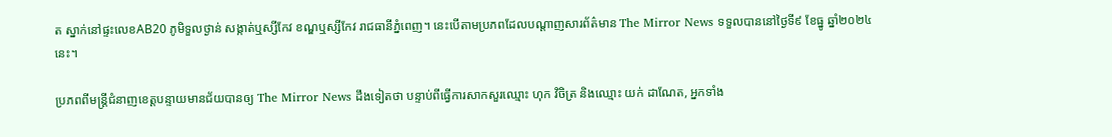ត ស្នាក់នៅផ្ទះលេខAB20 ភូមិទួលថ្ងាន់ សង្កាត់ឬស្សីកែវ ខណ្ឌឬស្សីកែវ រាជធានីភ្នំពេញ។ នេះបើតាមប្រភពដែលបណ្ដាញសារព័ត៌មាន The Mirror News ទទួលបាននៅថ្ងៃទី៩ ខែធ្នូ ឆ្នាំ២០២៤នេះ។

ប្រភពពីមន្ត្រីជំនាញខេត្តបន្ទាយមានជ័យបានឲ្យ The Mirror News ដឹងទៀតថា បន្ទាប់ពីធ្វើការសាកសួរឈ្មោះ ហុក វិចិត្រ និងឈ្មោះ យក់ ដាណែត, អ្នកទាំង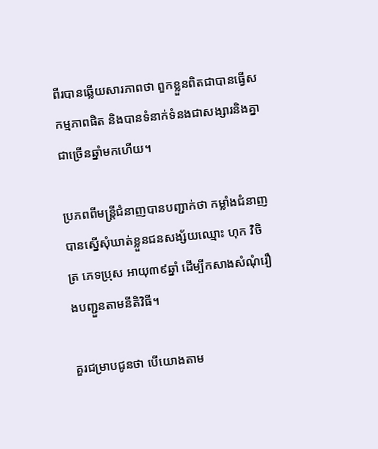ពីរបានឆ្លើយសារភាពថា ពួកខ្លួនពិតជាបានធ្វើសកម្មភាពផិត និងបានទំនាក់ទំនងជាសង្សារនិងគ្នាជាច្រើនឆ្នាំមកហើយ។

ប្រភពពីមន្ត្រីជំនាញបានបញ្ជាក់ថា កម្លាំងជំនាញបានស្នើសុំឃាត់ខ្លួនជនសង្ស័យឈ្មោះ ហុក វិចិត្រ ភេទប្រុស អាយុ៣៩ឆ្នាំ ដើម្បីកសាងសំណុំរឿងបញ្ជួនតាមនីតិវិធី។

គួរជម្រាបជូនថា បើយោងតាម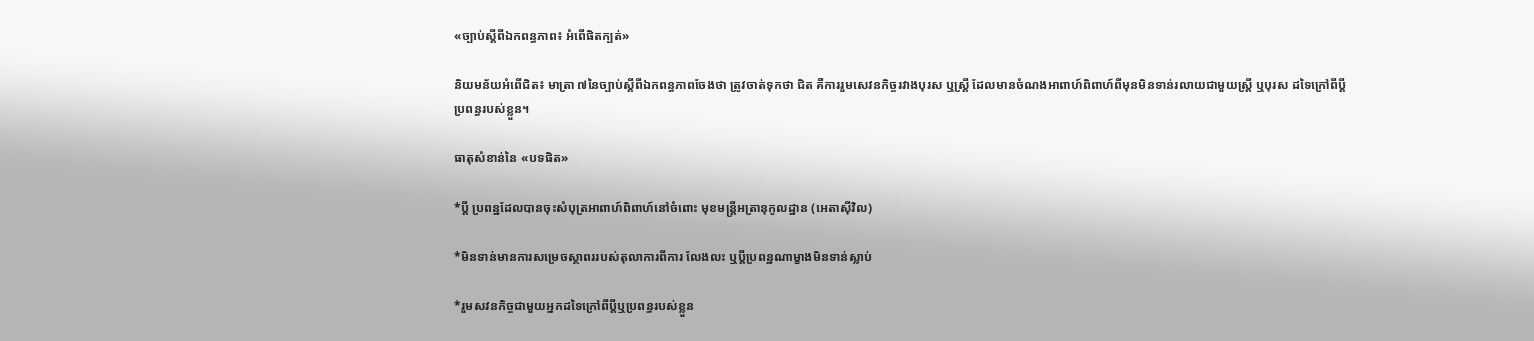«ច្បាប់ស្ដីពីឯកពន្ធភាព៖ អំពើផិតក្បត់»

និយមន័យអំពើជិត៖ មាត្រា ៧នៃច្បាប់ស្តីពីឯកពន្ធភាពចែងថា ត្រូវចាត់ទុកថា ជិត គឺការរួមសេវនកិច្ចរវាងបុរស ឬស្ត្រី ដែលមានចំណងអាពាហ៍ពិពាហ៍ពីមុនមិនទាន់រលាយជាមួយស្ត្រី ឬបុរស ដទៃក្រៅពីប្តី ប្រពន្ធរបស់ខ្លួន។

ធាតុសំខាន់នៃ «បទផិត»

*ប្តី ប្រពន្ឋដែលបានចុះសំបុត្រអាពាហ៍ពិពាហ៍នៅចំពោះ មុខមន្ត្រីអត្រានុកូលដ្ឋាន (អេតាស៊ីវិល)

*មិនទាន់មានការសម្រេចស្ថាពររបស់តុលាការពីការ លែងលះ ឬប្តីប្រពន្ឋណាម្ខាងមិនទាន់ស្លាប់

*រួមសវនកិច្ចជាមួយអ្នកដទៃក្រៅពីប្តីឬប្រពន្ធរបស់ខ្លួន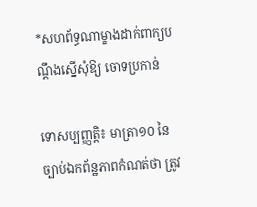*សហព័ទ្ធណាម្ខាងដាក់ពាក្យបណ្តឹងស្នើសុំឱ្យ ចោទប្រកាន់

ទោសប្បញ្ញត្តិ៖ មាត្រា១០ នៃច្បាប់ឯកព័ន្ឋភាពកំណត់ថា ត្រូវ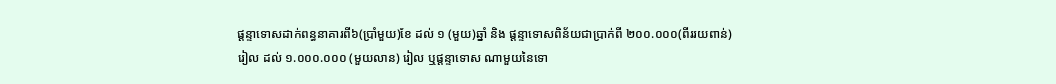ផ្តន្ទាទោសដាក់ពន្ធនាគារពី៦(ប្រាំមួយ)ខែ ដល់ ១ (មួយ)ឆ្នាំ និង ផ្តន្ទាទោសពិន័យជាប្រាក់ពី ២០០.០០០(ពីររយពាន់)រៀល ដល់ ១.០០០.០០០ (មួយលាន) រៀល ឬផ្តន្ទាទោស ណាមួយនៃទោ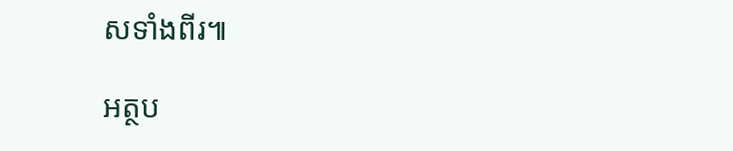សទាំងពីរ៕

អត្ថប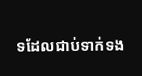ទដែលជាប់ទាក់ទង